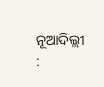ନୂଆଦିଲ୍ଲୀ :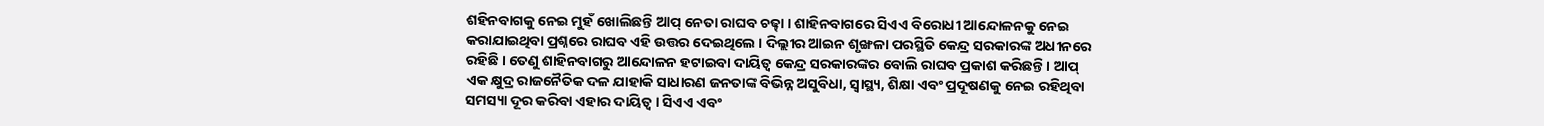ଶହିନବାଗକୁ ନେଇ ମୁହଁ ଖୋଲିଛନ୍ତି ଆପ୍ ନେତା ରାଘବ ଚଢ୍ଢା । ଶାହିନବାଗରେ ସିଏଏ ବିରୋଧୀ ଆନ୍ଦୋଳନକୁ ନେଇ କରାଯାଇଥିବା ପ୍ରଶ୍ନରେ ରାଘବ ଏହି ଉତ୍ତର ଦେଇଥିଲେ । ଦିଲ୍ଲୀର ଆଇନ ଶୃଙ୍ଖଳା ପରସ୍ଥିତି କେନ୍ଦ୍ର ସରକାରଙ୍କ ଅଧୀନରେ ରହିଛି । ତେଣୁ ଶାହିନବାଗରୁ ଆନ୍ଦୋଳନ ହଟାଇବା ଦାୟିତ୍ବ କେନ୍ଦ୍ର ସରକାରଙ୍କର ବୋଲି ରାଘବ ପ୍ରକାଶ କରିଛନ୍ତି । ଆପ୍ ଏକ କ୍ଷୁଦ୍ର ରାଜନୈତିକ ଦଳ ଯାହାକି ସାଧାରଣ ଜନତାଙ୍କ ବିଭିନ୍ନ ଅସୁବିଧା, ସ୍ବାସ୍ଥ୍ୟ, ଶିକ୍ଷା ଏବଂ ପ୍ରଦୂଷଣକୁ ନେଇ ରହିଥିବା ସମସ୍ୟା ଦୂର କରିବା ଏହାର ଦାୟିତ୍ବ । ସିଏଏ ଏବଂ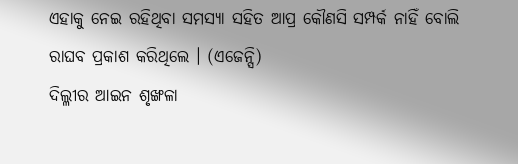ଏହାକୁ ନେଇ ରହିଥିବା ସମସ୍ୟା ସହିତ ଆପ୍ର କୌଣସି ସମ୍ପର୍କ ନାହିଁ ବୋଲି ରାଘବ ପ୍ରକାଶ କରିଥିଲେ । (ଏଜେନ୍ସି)
ଦିଲ୍ଳୀର ଆଇନ ଶୃଙ୍ଖଳା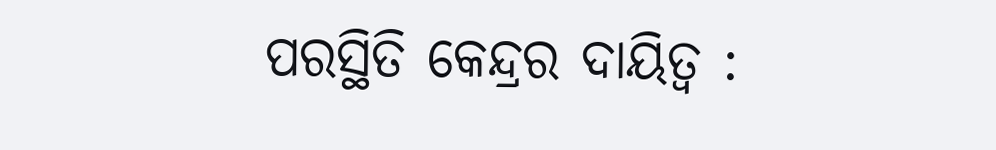ପରସ୍ଥିତି କେନ୍ଦ୍ରର ଦାୟିତ୍ବ :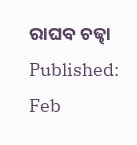ରାଘବ ଚଢ୍ଢା
Published:
Feb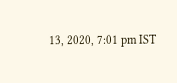13, 2020, 7:01 pm IST